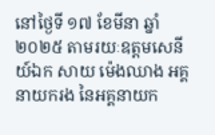នៅថ្ងៃទី ១៧ ខែមីនា ឆ្នាំ ២០២៥ តាមរយៈឧត្តមសេនីយ៍ឯក សាយ ម៉េងឈាង អគ្គនាយករង នៃអគ្គនាយក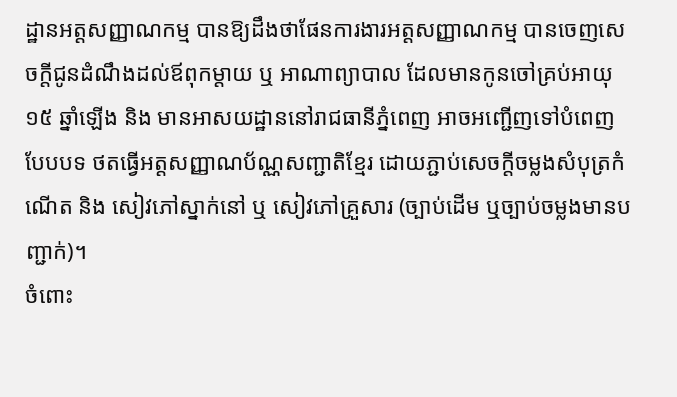ដ្ឋានអត្តសញ្ញាណកម្ម បានឱ្យដឹងថាផែនការងារអត្តសញ្ញាណកម្ម បានចេញសេចក្តីជូនដំណឹងដល់ឪពុកម្តាយ ឬ អាណាព្យាបាល ដែលមានកូនចៅគ្រប់អាយុ ១៥ ឆ្នាំឡើង និង មានអាសយដ្ឋាននៅរាជធានីភ្នំពេញ អាចអញ្ជើញទៅបំពេញបែបបទ ថតធ្វើអត្តសញ្ញាណប័ណ្ណសញ្ជាតិខ្មែរ ដោយភ្ជាប់សេចក្តីចម្លងសំបុត្រកំណើត និង សៀវភៅស្នាក់នៅ ឬ សៀវភៅគ្រួសារ (ច្បាប់ដើម ឬច្បាប់ចម្លងមានបញ្ជាក់)។
ចំពោះ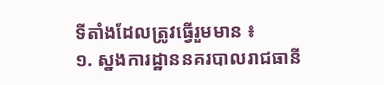ទីតាំងដែលត្រូវធ្វើរួមមាន ៖
១. ស្នងការដ្ឋាននគរបាលរាជធានី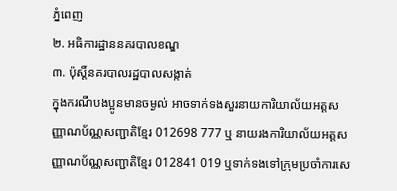ភ្នំពេញ
២. អធិការដ្ឋាននគរបាលខណ្ឌ
៣. ប៉ុស្តិ៍នគរបាលរដ្ឋបាលសង្កាត់
ក្នុងករណីបងប្អូនមានចម្ងល់ អាចទាក់ទងសួរនាយការិយាល័យអត្តសញ្ញាណប័ណ្ណសញ្ជាតិខ្មែរ 012698 777 ឬ នាយរងការិយាល័យអត្តសញ្ញាណប័ណ្ណសញ្ជាតិខ្មែរ 012841 019 ឬទាក់ទងទៅក្រុមប្រចាំការសេ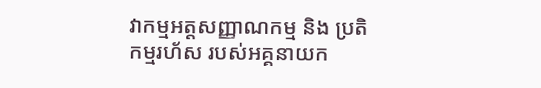វាកម្មអត្តសញ្ញាណកម្ម និង ប្រតិកម្មរហ័ស របស់អគ្គនាយក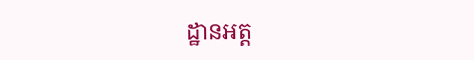ដ្ឋានអត្ត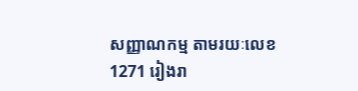សញ្ញាណកម្ម តាមរយៈលេខ 1271 រៀងរា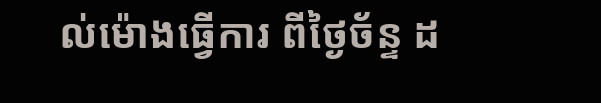ល់ម៉ោងធ្វើការ ពីថ្ងៃច័ន្ទ ដ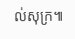ល់សុក្រ៕